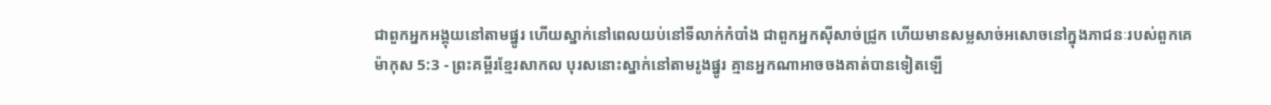ជាពួកអ្នកអង្គុយនៅតាមផ្នូរ ហើយស្នាក់នៅពេលយប់នៅទីលាក់កំបាំង ជាពួកអ្នកស៊ីសាច់ជ្រូក ហើយមានសម្លសាច់អសោចនៅក្នុងភាជនៈរបស់ពួកគេ
ម៉ាកុស 5:3 - ព្រះគម្ពីរខ្មែរសាកល បុរសនោះស្នាក់នៅតាមរូងផ្នូរ គ្មានអ្នកណាអាចចងគាត់បានទៀតឡើ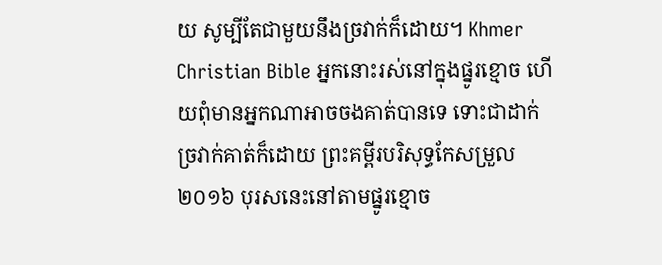យ សូម្បីតែជាមួយនឹងច្រវាក់ក៏ដោយ។ Khmer Christian Bible អ្នកនោះរស់នៅក្នុងផ្នូរខ្មោច ហើយពុំមានអ្នកណាអាចចងគាត់បានទេ ទោះជាដាក់ច្រវាក់គាត់ក៏ដោយ ព្រះគម្ពីរបរិសុទ្ធកែសម្រួល ២០១៦ បុរសនេះនៅតាមផ្នូរខ្មោច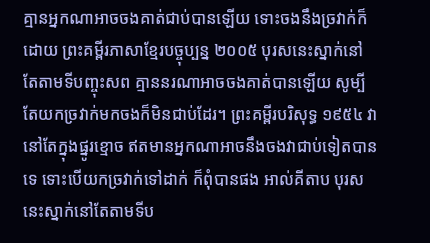គ្មានអ្នកណាអាចចងគាត់ជាប់បានឡើយ ទោះចងនឹងច្រវាក់ក៏ដោយ ព្រះគម្ពីរភាសាខ្មែរបច្ចុប្បន្ន ២០០៥ បុរសនេះស្នាក់នៅតែតាមទីបញ្ចុះសព គ្មាននរណាអាចចងគាត់បានឡើយ សូម្បីតែយកច្រវាក់មកចងក៏មិនជាប់ដែរ។ ព្រះគម្ពីរបរិសុទ្ធ ១៩៥៤ វានៅតែក្នុងផ្នូរខ្មោច ឥតមានអ្នកណាអាចនឹងចងវាជាប់ទៀតបានទេ ទោះបើយកច្រវាក់ទៅដាក់ ក៏ពុំបានផង អាល់គីតាប បុរសនេះស្នាក់នៅតែតាមទីប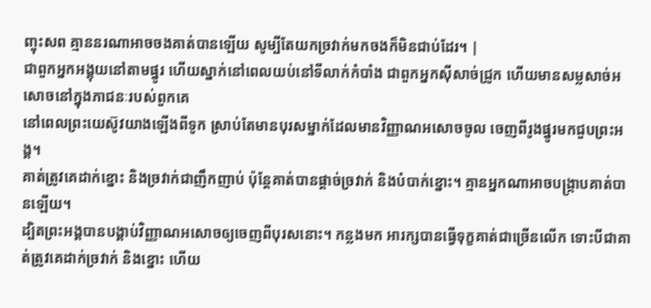ញ្ចុះសព គ្មាននរណាអាចចងគាត់បានឡើយ សូម្បីតែយកច្រវាក់មកចងក៏មិនជាប់ដែរ។ |
ជាពួកអ្នកអង្គុយនៅតាមផ្នូរ ហើយស្នាក់នៅពេលយប់នៅទីលាក់កំបាំង ជាពួកអ្នកស៊ីសាច់ជ្រូក ហើយមានសម្លសាច់អសោចនៅក្នុងភាជនៈរបស់ពួកគេ
នៅពេលព្រះយេស៊ូវយាងឡើងពីទូក ស្រាប់តែមានបុរសម្នាក់ដែលមានវិញ្ញាណអសោចចូល ចេញពីរូងផ្នូរមកជួបព្រះអង្គ។
គាត់ត្រូវគេដាក់ខ្នោះ និងច្រវាក់ជាញឹកញាប់ ប៉ុន្តែគាត់បានផ្ដាច់ច្រវាក់ និងបំបាក់ខ្នោះ។ គ្មានអ្នកណាអាចបង្ក្រាបគាត់បានឡើយ។
ដ្បិតព្រះអង្គបានបង្គាប់វិញ្ញាណអសោចឲ្យចេញពីបុរសនោះ។ កន្លងមក អារក្សបានធ្វើទុក្ខគាត់ជាច្រើនលើក ទោះបីជាគាត់ត្រូវគេដាក់ច្រវាក់ និងខ្នោះ ហើយ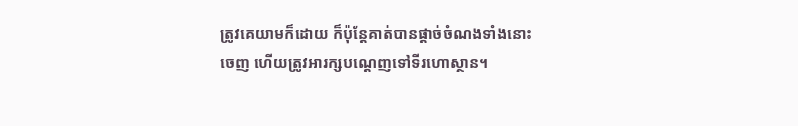ត្រូវគេយាមក៏ដោយ ក៏ប៉ុន្តែគាត់បានផ្ដាច់ចំណងទាំងនោះចេញ ហើយត្រូវអារក្សបណ្ដេញទៅទីរហោស្ថាន។